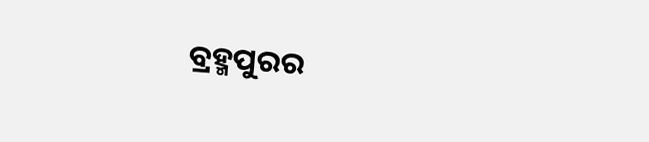ବ୍ରହ୍ମପୁରର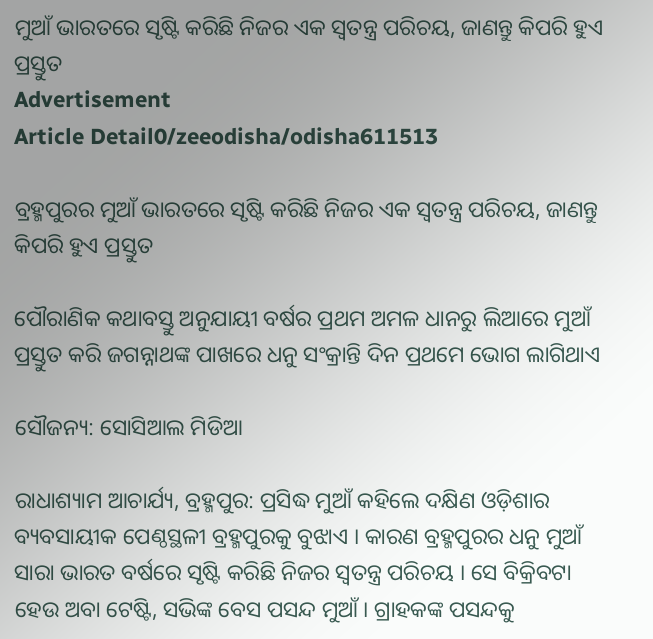ମୁଆଁ ଭାରତରେ ସୃଷ୍ଟି କରିଛି ନିଜର ଏକ ସ୍ୱତନ୍ତ୍ର ପରିଚୟ, ଜାଣନ୍ତୁ କିପରି ହୁଏ ପ୍ରସ୍ତୁତ
Advertisement
Article Detail0/zeeodisha/odisha611513

ବ୍ରହ୍ମପୁରର ମୁଆଁ ଭାରତରେ ସୃଷ୍ଟି କରିଛି ନିଜର ଏକ ସ୍ୱତନ୍ତ୍ର ପରିଚୟ, ଜାଣନ୍ତୁ କିପରି ହୁଏ ପ୍ରସ୍ତୁତ

ପୌରାଣିକ କଥାବସ୍ତୁ ଅନୁଯାୟୀ ବର୍ଷର ପ୍ରଥମ ଅମଳ ଧାନରୁ ଲିଆରେ ମୁଆଁ ପ୍ରସ୍ତୁତ କରି ଜଗନ୍ନାଥଙ୍କ ପାଖରେ ଧନୁ ସଂକ୍ରାନ୍ତି ଦିନ ପ୍ରଥମେ ଭୋଗ ଲାଗିଥାଏ

ସୌଜନ୍ୟ: ସୋସିଆଲ ମିଡିଆ

ରାଧାଶ୍ୟାମ ଆଚାର୍ଯ୍ୟ, ବ୍ରହ୍ମପୁର: ପ୍ରସିଦ୍ଧ ମୁଆଁ କହିଲେ ଦକ୍ଷିଣ ଓଡ଼ିଶାର ବ୍ୟବସାୟୀକ ପେଣ୍ଠସ୍ଥଳୀ ବ୍ରହ୍ମପୁରକୁ ବୁଝାଏ । କାରଣ ବ୍ରହ୍ମପୁରର ଧନୁ ମୁଆଁ ସାରା ଭାରତ ବର୍ଷରେ ସୃଷ୍ଟି କରିଛି ନିଜର ସ୍ୱତନ୍ତ୍ର ପରିଚୟ । ସେ ବିକ୍ରିବଟା ହେଉ ଅବା ଟେଷ୍ଟି, ସଭିଙ୍କ ବେସ ପସନ୍ଦ ମୁଆଁ । ଗ୍ରାହକଙ୍କ ପସନ୍ଦକୁ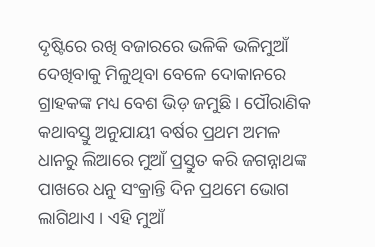ଦୃଷ୍ଟିରେ ରଖି ବଜାରରେ ଭଳିକି ଭଳିମୁଆଁ ଦେଖିବାକୁ ମିଳୁଥିବା ବେଳେ ଦୋକାନରେ ଗ୍ରାହକଙ୍କ ମଧ୍ୟ ବେଶ ଭିଡ଼ ଜମୁଛି । ପୌରାଣିକ କଥାବସ୍ତୁ ଅନୁଯାୟୀ ବର୍ଷର ପ୍ରଥମ ଅମଳ ଧାନରୁ ଲିଆରେ ମୁଆଁ ପ୍ରସ୍ତୁତ କରି ଜଗନ୍ନାଥଙ୍କ ପାଖରେ ଧନୁ ସଂକ୍ରାନ୍ତି ଦିନ ପ୍ରଥମେ ଭୋଗ ଲାଗିଥାଏ । ଏହି ମୁଆଁ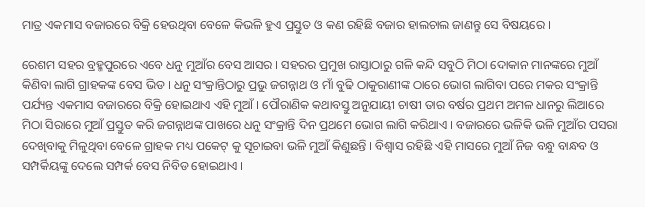ମାତ୍ର ଏକମାସ ବଜାରରେ ବିକ୍ରି ହେଉଥିବା ବେଳେ କିଭଳି ହୁଏ ପ୍ରସ୍ତୁତ ଓ କଣ ରହିଛି ବଜାର ହାଲଚାଲ ଜାଣନ୍ତୁ ସେ ବିଷୟରେ ।

ରେଶମ ସହର ବ୍ରହ୍ମପୁରରେ ଏବେ ଧନୁ ମୁଆଁର ବେସ ଆସର । ସହରର ପ୍ରମୁଖ ରାସ୍ତାଠାରୁ ଗଳି କନ୍ଦି ସବୁଠି ମିଠା ଦୋକାନ ମାନଙ୍କରେ ମୁଆଁ କିଣିବା ଲାଗି ଗ୍ରାହକଙ୍କ ବେସ ଭିଡ । ଧନୁ ସଂକ୍ରାନ୍ତିଠାରୁ ପ୍ରଭୁ ଜଗନ୍ନାଥ ଓ ମାଁ ବୁଢି ଠାକୁରାଣୀଙ୍କ ଠାରେ ଭୋଗ ଲାଗିବା ପରେ ମକର ସଂକ୍ରାନ୍ତି ପର୍ଯ୍ୟନ୍ତ ଏକମାସ ବଜାରରେ ବିକ୍ରି ହୋଇଥାଏ ଏହି ମୁଆଁ । ପୌରାଣିକ କଥାବସ୍ତୁ ଅନୁଯାୟୀ ଚାଷୀ ତାର ବର୍ଷର ପ୍ରଥମ ଅମଳ ଧାନରୁ ଲିଆରେ ମିଠା ସିରାରେ ମୁଆଁ ପ୍ରସ୍ତୁତ କରି ଜଗନ୍ନାଥଙ୍କ ପାଖରେ ଧନୁ ସଂକ୍ରାନ୍ତି ଦିନ ପ୍ରଥମେ ଭୋଗ ଲାଗି କରିଥାଏ । ବଜାରରେ ଭଳିକି ଭଳି ମୁଆଁର ପସରା ଦେଖିବାକୁ ମିଳୁଥିବା ବେଳେ ଗ୍ରାହକ ମଧ୍ୟ ପକେଟ୍ କୁ ସୂଚାଇବା ଭଳି ମୁଆଁ କିଣୁଛନ୍ତି । ବିଶ୍ୱାସ ରହିଛି ଏହି ମାସରେ ମୁଆଁ ନିଜ ବନ୍ଧୁ ବାନ୍ଧବ ଓ ସମ୍ପର୍କିୟଙ୍କୁ ଦେଲେ ସମ୍ପର୍କ ବେସ ନିବିଡ ହୋଇଥାଏ ।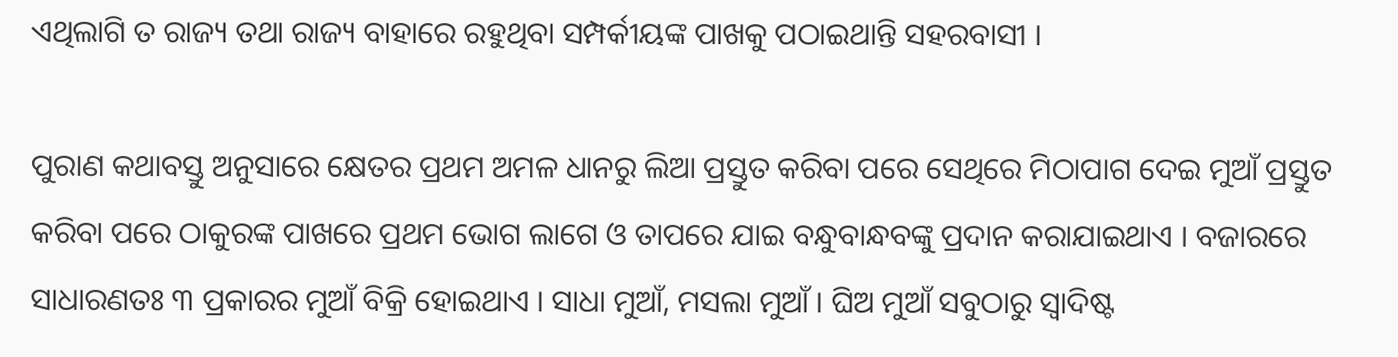ଏଥିଲାଗି ତ ରାଜ୍ୟ ତଥା ରାଜ୍ୟ ବାହାରେ ରହୁଥିବା ସମ୍ପର୍କୀୟଙ୍କ ପାଖକୁ ପଠାଇଥାନ୍ତି ସହରବାସୀ ।

ପୁରାଣ କଥାବସ୍ତୁ ଅନୁସାରେ କ୍ଷେତର ପ୍ରଥମ ଅମଳ ଧାନରୁ ଲିଆ ପ୍ରସ୍ତୁତ କରିବା ପରେ ସେଥିରେ ମିଠାପାଗ ଦେଇ ମୁଆଁ ପ୍ରସ୍ତୁତ କରିବା ପରେ ଠାକୁରଙ୍କ ପାଖରେ ପ୍ରଥମ ଭୋଗ ଲାଗେ ଓ ତାପରେ ଯାଇ ବନ୍ଧୁବାନ୍ଧବଙ୍କୁ ପ୍ରଦାନ କରାଯାଇଥାଏ । ବଜାରରେ ସାଧାରଣତଃ ୩ ପ୍ରକାରର ମୁଆଁ ବିକ୍ରି ହୋଇଥାଏ । ସାଧା ମୁଆଁ, ମସଲା ମୁଆଁ । ଘିଅ ମୁଆଁ ସବୁଠାରୁ ସ୍ୱାଦିଷ୍ଟ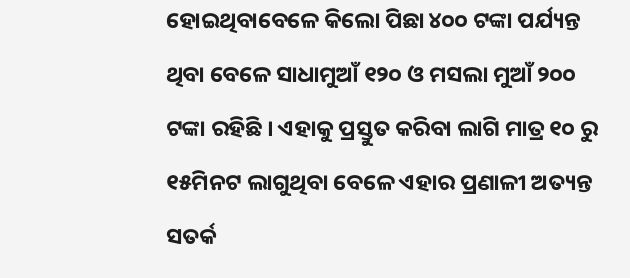ହୋଇଥିବାବେଳେ କିଲୋ ପିଛା ୪୦୦ ଟଙ୍କା ପର୍ଯ୍ୟନ୍ତ ଥିବା ବେଳେ ସାଧାମୁଆଁ ୧୨୦ ଓ ମସଲା ମୁଆଁ ୨୦୦ ଟଙ୍କା ରହିଛି । ଏହାକୁ ପ୍ରସ୍ତୁତ କରିବା ଲାଗି ମାତ୍ର ୧୦ ରୁ ୧୫ମିନଟ ଲାଗୁଥିବା ବେଳେ ଏହାର ପ୍ରଣାଳୀ ଅତ୍ୟନ୍ତ ସତର୍କ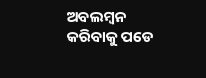ଅବଲମ୍ବନ କରିବାକୁ ପଡେ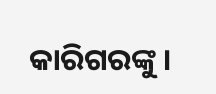କାରିଗରଙ୍କୁ ।